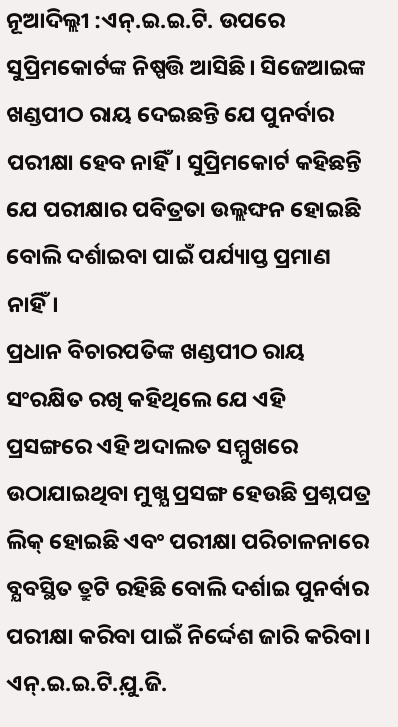ନୂଆଦିଲ୍ଲୀ :ଏନ୍.ଇ.ଇ.ଟି. ଉପରେ ସୁପ୍ରିମକୋର୍ଟଙ୍କ ନିଷ୍ପତ୍ତି ଆସିଛି। ସିଜେଆଇଙ୍କ ଖଣ୍ଡପୀଠ ରାୟ ଦେଇଛନ୍ତି ଯେ ପୁନର୍ବାର ପରୀକ୍ଷା ହେବ ନାହିଁ। ସୁପ୍ରିମକୋର୍ଟ କହିଛନ୍ତି ଯେ ପରୀକ୍ଷାର ପବିତ୍ରତା ଉଲ୍ଲଙ୍ଘନ ହୋଇଛି ବୋଲି ଦର୍ଶାଇବା ପାଇଁ ପର୍ଯ୍ୟାପ୍ତ ପ୍ରମାଣ ନାହିଁ।
ପ୍ରଧାନ ବିଚାରପତିଙ୍କ ଖଣ୍ଡପୀଠ ରାୟ ସଂରକ୍ଷିତ ରଖି କହିଥିଲେ ଯେ ଏହି ପ୍ରସଙ୍ଗରେ ଏହି ଅଦାଲତ ସମ୍ମୁଖରେ ଉଠାଯାଇଥିବା ମୁଖ୍ଯ ପ୍ରସଙ୍ଗ ହେଉଛି ପ୍ରଶ୍ନପତ୍ର ଲିକ୍ ହୋଇଛି ଏବଂ ପରୀକ୍ଷା ପରିଚାଳନାରେ ବ୍ଯବସ୍ଥିତ ତ୍ରୁଟି ରହିଛି ବୋଲି ଦର୍ଶାଇ ପୁନର୍ବାର ପରୀକ୍ଷା କରିବା ପାଇଁ ନିର୍ଦ୍ଦେଶ ଜାରି କରିବା। ଏନ୍.ଇ.ଇ.ଟି.ଯ଼ୁ.ଜି.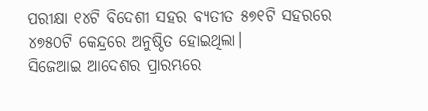ପରୀକ୍ଷା ୧୪ଟି ବିଦେଶୀ ସହର ବ୍ଯତୀତ ୫୭୧ଟି ସହରରେ ୪୭୫୦ଟି କେନ୍ଦ୍ରରେ ଅନୁଷ୍ଠିତ ହୋଇଥିଲା।
ସିଜେଆଇ ଆଦେଶର ପ୍ରାରମ୍ଭରେ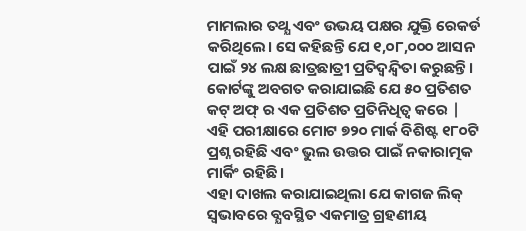ମାମଲାର ତଥ୍ଯ ଏବଂ ଉଭୟ ପକ୍ଷର ଯୁକ୍ତି ରେକର୍ଡ କରିଥିଲେ। ସେ କହିଛନ୍ତି ଯେ ୧,୦୮,୦୦୦ ଆସନ ପାଇଁ ୨୪ ଲକ୍ଷ ଛାତ୍ରଛାତ୍ରୀ ପ୍ରତିଦ୍ୱନ୍ଦ୍ୱିତା କରୁଛନ୍ତି। କୋର୍ଟଙ୍କୁ ଅବଗତ କରାଯାଇଛି ଯେ ୫୦ ପ୍ରତିଶତ କଟ୍ ଅଫ୍ ର ଏକ ପ୍ରତିଶତ ପ୍ରତିନିଧିତ୍ୱ କରେ | ଏହି ପରୀକ୍ଷାରେ ମୋଟ ୭୨୦ ମାର୍କ ବିଶିଷ୍ଟ ୧୮୦ଟି ପ୍ରଶ୍ନ ରହିଛି ଏବଂ ଭୁଲ ଉତ୍ତର ପାଇଁ ନକାରାତ୍ମକ ମାର୍କିଂ ରହିଛି।
ଏହା ଦାଖଲ କରାଯାଇଥିଲା ଯେ କାଗଜ ଲିକ୍ ସ୍ୱଭାବରେ ବ୍ଯବସ୍ଥିତ ଏକମାତ୍ର ଗ୍ରହଣୀୟ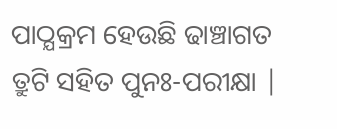ପାଠ୍ଯକ୍ରମ ହେଉଛି ଢାଞ୍ଚାଗତ ତ୍ରୁଟି ସହିତ ପୁନଃ-ପରୀକ୍ଷା |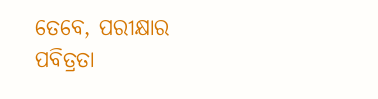ତେବେ, ପରୀକ୍ଷାର ପବିତ୍ରତା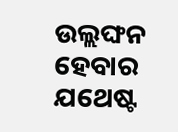ଉଲ୍ଲଙ୍ଘନ ହେବାର ଯଥେଷ୍ଟ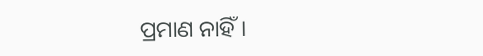ପ୍ରମାଣ ନାହିଁ।